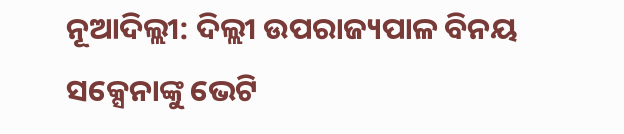ନୂଆଦିଲ୍ଲୀ: ଦିଲ୍ଲୀ ଉପରାଜ୍ୟପାଳ ବିନୟ ସକ୍ସେନାଙ୍କୁ ଭେଟି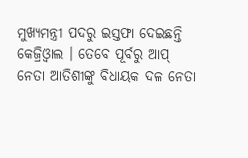ମୁଖ୍ୟମନ୍ତ୍ରୀ ପଦରୁ ଇସ୍ତଫା ଦେଇଛନ୍ତି କେଜ୍ରିଓ୍ବାଲ । ତେବେ ପୂର୍ବରୁ ଆପ୍ ନେତା ଆତିଶୀଙ୍କୁ ବିଧାୟକ ଦଳ ନେତା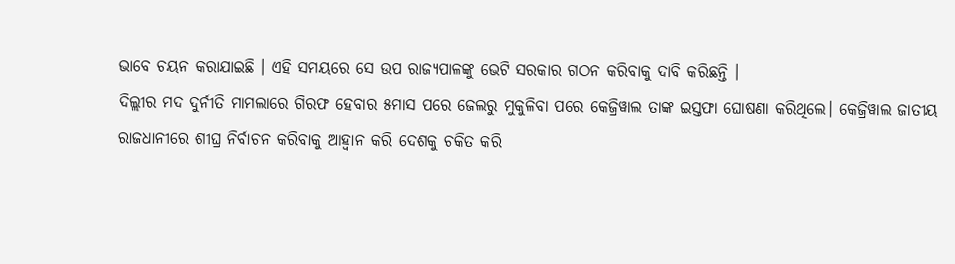ଭାବେ ଚୟନ କରାଯାଇଛି । ଏହି ସମୟରେ ସେ ଉପ ରାଜ୍ୟପାଳଙ୍କୁ ଭେଟି ସରକାର ଗଠନ କରିବାକୁ ଦାବି କରିଛନ୍ତି ।
ଦିଲ୍ଲୀର ମଦ ଦୁର୍ନୀତି ମାମଲାରେ ଗିରଫ ହେବାର ୫ମାସ ପରେ ଜେଲରୁ ମୁକୁଳିବା ପରେ କେଜ୍ରିୱାଲ ତାଙ୍କ ଇସ୍ତଫା ଘୋଷଣା କରିଥିଲେ। କେଜ୍ରିୱାଲ ଜାତୀୟ ରାଜଧାନୀରେ ଶୀଘ୍ର ନିର୍ବାଚନ କରିବାକୁ ଆହ୍ବାନ କରି ଦେଶକୁ ଚକିତ କରି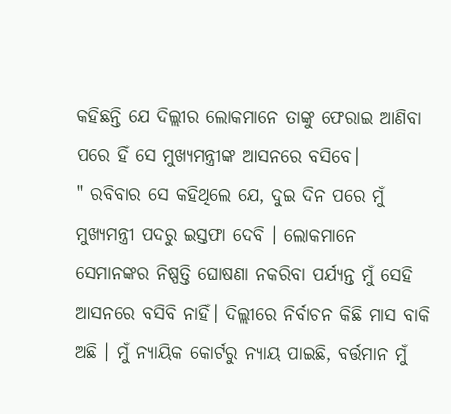କହିଛନ୍ତି ଯେ ଦିଲ୍ଲୀର ଲୋକମାନେ ତାଙ୍କୁ ଫେରାଇ ଆଣିବା ପରେ ହିଁ ସେ ମୁଖ୍ୟମନ୍ତ୍ରୀଙ୍କ ଆସନରେ ବସିବେ।
" ରବିବାର ସେ କହିଥିଲେ ଯେ, ଦୁଇ ଦିନ ପରେ ମୁଁ ମୁଖ୍ୟମନ୍ତ୍ରୀ ପଦରୁ ଇସ୍ତଫା ଦେବି । ଲୋକମାନେ ସେମାନଙ୍କର ନିଷ୍ପତ୍ତି ଘୋଷଣା ନକରିବା ପର୍ଯ୍ୟନ୍ତ ମୁଁ ସେହି ଆସନରେ ବସିବି ନାହିଁ। ଦିଲ୍ଲୀରେ ନିର୍ବାଚନ କିଛି ମାସ ବାକି ଅଛି । ମୁଁ ନ୍ୟାୟିକ କୋର୍ଟରୁ ନ୍ୟାୟ ପାଇଛି, ବର୍ତ୍ତମାନ ମୁଁ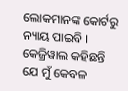ଲୋକମାନଙ୍କ କୋର୍ଟରୁ ନ୍ୟାୟ ପାଇବି । କେଜ୍ରିୱାଲ କହିଛନ୍ତି ଯେ ମୁଁ କେବଳ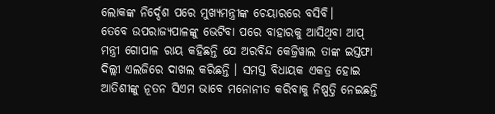ଲୋକଙ୍କ ନିର୍ଦ୍ଦେଶ ପରେ ମୁଖ୍ୟମନ୍ତ୍ରୀଙ୍କ ଚେୟାରରେ ବସିବି।
ତେବେ ଉପରାଜ୍ୟପାଳଙ୍କୁ ଭେଟିବା ପରେ ବାହାରକୁ ଆସିଥିବା ଆପ୍ ମନ୍ତ୍ରୀ ଗୋପାଳ ରାୟ କହିଛନ୍ତି ଯେ ଅରବିନ୍ଦ କେଜ୍ରିୱାଲ ତାଙ୍କ ଇସ୍ତଫା ଦିଲ୍ଲୀ ଏଲଜିରେ ଦାଖଲ କରିଛନ୍ତି । ସମସ୍ତ ବିଧାୟକ ଏକତ୍ର ହୋଇ ଆତିଶୀଙ୍କୁ ନୂତନ ସିଏମ ଭାବେ ମନୋନୀତ କରିବାକୁ ନିଷ୍ପତ୍ତି ନେଇଛନ୍ତି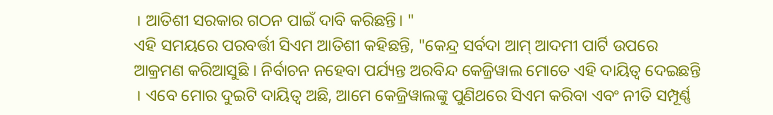। ଆତିଶୀ ସରକାର ଗଠନ ପାଇଁ ଦାବି କରିଛନ୍ତି। "
ଏହି ସମୟରେ ପରବର୍ତ୍ତୀ ସିଏମ ଆତିଶୀ କହିଛନ୍ତି, "କେନ୍ଦ୍ର ସର୍ବଦା ଆମ୍ ଆଦମୀ ପାର୍ଟି ଉପରେ ଆକ୍ରମଣ କରିଆସୁଛି । ନିର୍ବାଚନ ନହେବା ପର୍ଯ୍ୟନ୍ତ ଅରବିନ୍ଦ କେଜ୍ରିୱାଲ ମୋତେ ଏହି ଦାୟିତ୍ବ ଦେଇଛନ୍ତି । ଏବେ ମୋର ଦୁଇଟି ଦାୟିତ୍ବ ଅଛି, ଆମେ କେଜ୍ରିୱାଲଙ୍କୁ ପୁଣିଥରେ ସିଏମ କରିବା ଏବଂ ନୀତି ସମ୍ପୂର୍ଣ୍ଣ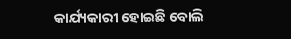କାର୍ଯ୍ୟକାରୀ ହୋଇଛି ବୋଲି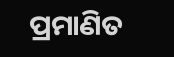ପ୍ରମାଣିତ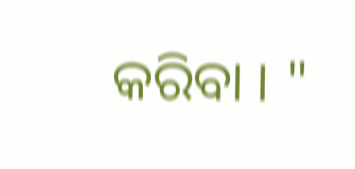କରିବା । "